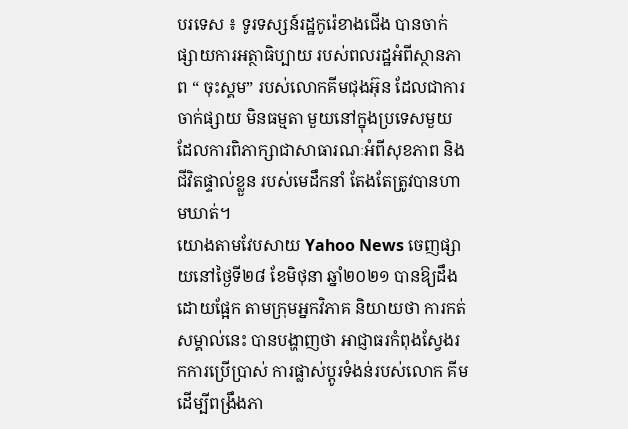បរទេស ៖ ទូរទស្សន៍រដ្ឋកូរ៉េខាងជើង បានចាក់ផ្សាយការអត្ថាធិប្បាយ របស់ពលរដ្ឋអំពីស្ថានភាព “ ចុះស្គម” របស់លោកគីមជុងអ៊ុន ដែលជាការចាក់ផ្សាយ មិនធម្មតា មួយនៅក្នុងប្រទេសមួយ ដែលការពិភាក្សាជាសាធារណៈអំពីសុខភាព និងជីវិតផ្ទាល់ខ្លួន របស់មេដឹកនាំ តែងតែត្រូវបានហាមឃាត់។
យោងតាមវែបសាយ Yahoo News ចេញផ្សាយនៅថ្ងៃទី២៨ ខែមិថុនា ឆ្នាំ២០២១ បានឱ្យដឹងដោយផ្អែក តាមក្រុមអ្នកវិភាគ និយាយថា ការកត់សម្គាល់នេះ បានបង្ហាញថា អាជ្ញាធរកំពុងស្វែងរកការប្រើប្រាស់ ការផ្លាស់ប្តូរទំងន់របស់លោក គីម ដើម្បីពង្រឹងភា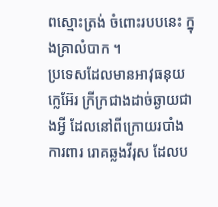ពស្មោះត្រង់ ចំពោះរបបនេះ ក្នុងគ្រាលំបាក ។
ប្រទេសដែលមានអាវុធនុយក្លេអ៊ែរ ក្រីក្រជាងដាច់ឆ្ងាយជាងអ្វី ដែលនៅពីក្រោយរបាំងការពារ រោគឆ្លងវីរុស ដែលប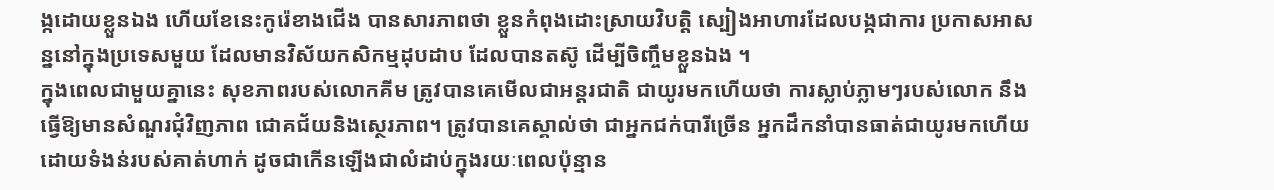ង្កដោយខ្លួនឯង ហើយខែនេះកូរ៉េខាងជើង បានសារភាពថា ខ្លួនកំពុងដោះស្រាយវិបត្តិ ស្បៀងអាហារដែលបង្កជាការ ប្រកាសអាសន្ននៅក្នុងប្រទេសមួយ ដែលមានវិស័យកសិកម្មដុបដាប ដែលបានតស៊ូ ដើម្បីចិញ្ចឹមខ្លួនឯង ។
ក្នុងពេលជាមួយគ្នានេះ សុខភាពរបស់លោកគីម ត្រូវបានគេមើលជាអន្តរជាតិ ជាយូរមកហើយថា ការស្លាប់ភ្លាមៗរបស់លោក នឹងធ្វើឱ្យមានសំណួរជុំវិញភាព ជោគជ័យនិងស្ថេរភាព។ ត្រូវបានគេស្គាល់ថា ជាអ្នកជក់បារីច្រើន អ្នកដឹកនាំបានធាត់ជាយូរមកហើយ ដោយទំងន់របស់គាត់ហាក់ ដូចជាកើនឡើងជាលំដាប់ក្នុងរយៈពេលប៉ុន្មាន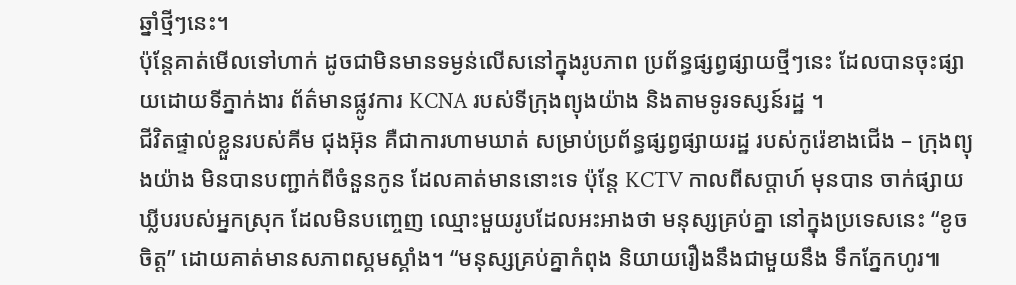ឆ្នាំថ្មីៗនេះ។
ប៉ុន្តែគាត់មើលទៅហាក់ ដូចជាមិនមានទម្ងន់លើសនៅក្នុងរូបភាព ប្រព័ន្ធផ្សព្វផ្សាយថ្មីៗនេះ ដែលបានចុះផ្សាយដោយទីភ្នាក់ងារ ព័ត៌មានផ្លូវការ KCNA របស់ទីក្រុងព្យុងយ៉ាង និងតាមទូរទស្សន៍រដ្ឋ ។
ជីវិតផ្ទាល់ខ្លួនរបស់គីម ជុងអ៊ុន គឺជាការហាមឃាត់ សម្រាប់ប្រព័ន្ធផ្សព្វផ្សាយរដ្ឋ របស់កូរ៉េខាងជើង – ក្រុងព្យុងយ៉ាង មិនបានបញ្ជាក់ពីចំនួនកូន ដែលគាត់មាននោះទេ ប៉ុន្តែ KCTV កាលពីសប្តាហ៍ មុនបាន ចាក់ផ្សាយ ឃ្លីបរបស់អ្នកស្រុក ដែលមិនបញ្ចេញ ឈ្មោះមួយរូបដែលអះអាងថា មនុស្សគ្រប់គ្នា នៅក្នុងប្រទេសនេះ “ខូចចិត្ត” ដោយគាត់មានសភាពស្គមស្គាំង។ “មនុស្សគ្រប់គ្នាកំពុង និយាយរឿងនឹងជាមួយនឹង ទឹកភ្នែកហូរ៕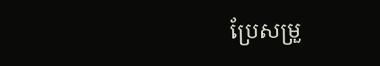ប្រែសម្រួ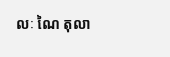លៈ ណៃ តុលា